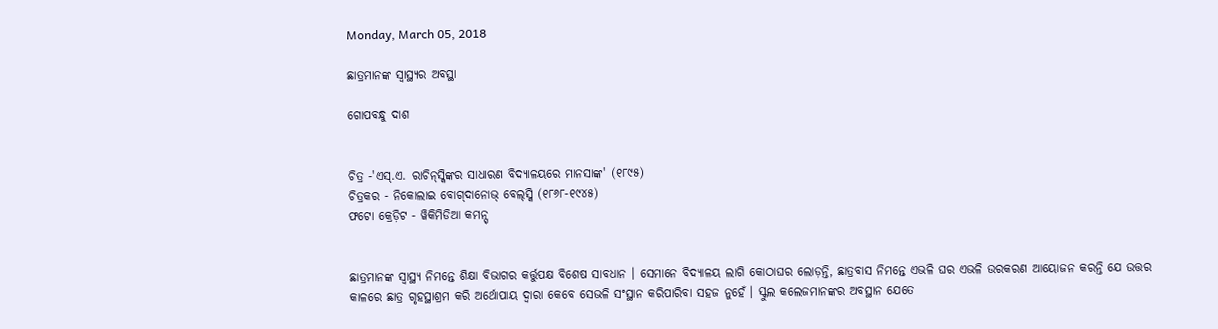Monday, March 05, 2018

ଛାତ୍ରମାନଙ୍କ ସ୍ୱାସ୍ଥ୍ୟର ଅବସ୍ଥା

ଗୋପବନ୍ଧୁ ଦାଶ


ଚିତ୍ର -'ଏସ୍.ଏ. ରାଚିନ୍‌ସ୍କିଙ୍କର ସାଧାରଣ ବିଦ୍ୟାଳୟରେ ମାନସାଙ୍କ' (୧୮୯୫)
ଚିତ୍ରକର - ନିକୋଲାଇ ବୋଗ୍‌ଦାନୋଭ୍ ବେଲ୍‌ସ୍କି (୧୮୬୮-୧୯୪୫)
ଫଟୋ କ୍ରେଡ଼ିଟ - ୱିକିମିଡିଆ କମନ୍ସ୍


ଛାତ୍ରମାନଙ୍କ ସ୍ୱାସ୍ଥ୍ୟ ନିମନ୍ତେ ଶିକ୍ଷା ବିଭାଗର କର୍ତ୍ତୁପକ୍ଷ ବିଶେଷ ସାବଧାନ । ସେମାନେ ବିଦ୍ୟାଳୟ ଲାଗି କୋଠାଘର ଲୋଡ଼ନ୍ତି, ଛାତ୍ରବାସ ନିମନ୍ତେ ଏଭଳି ଘର ଏଭଳି ଉରକରଣ ଆୟୋଜନ କରନ୍ତି ଯେ ଉତ୍ତର କାଳରେ ଛାତ୍ର ଗୃହସ୍ଥାଶ୍ରମ କରି ଅର୍ଥୋପାୟ ଦ୍ୱାରା କେବେ ସେଭଳି ସଂସ୍ଥାନ କରିପାରିବା ସହଜ ନୁହେଁ । ସ୍କୁଲ କଲେଜମାନଙ୍କର ଅବସ୍ଥାନ ଯେତେ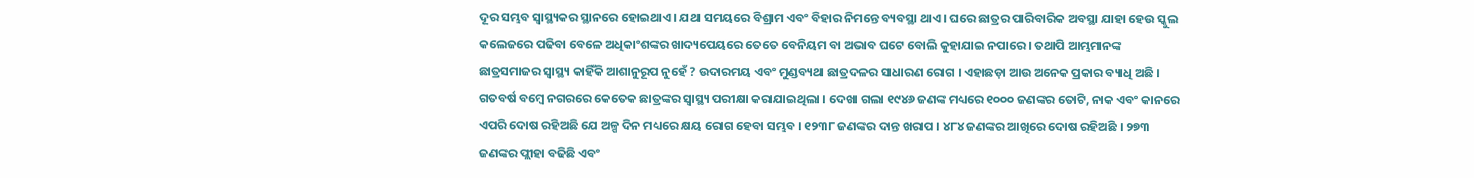ଦୂର ସମ୍ଭବ ସ୍ୱାସ୍ଥ୍ୟକର ସ୍ଥାନରେ ହୋଇଥାଏ । ଯଥା ସମୟରେ ବିଶ୍ରାମ ଏବଂ ବିହାର ନିମନ୍ତେ ବ୍ୟବସ୍ଥା ଥାଏ । ଘରେ ଛାତ୍ରର ପାରିବାରିକ ଅବସ୍ଥା ଯାହା ହେଉ ସ୍କୁଲ କଲେଜରେ ପଢିବା ବେଳେ ଅଧିକାଂଶଙ୍କର ଖାଦ୍ୟପେୟରେ ତେତେ ବେନିୟମ ବା ଅଭାବ ଘଟେ ବୋଲି କୁହାଯାଇ ନପାରେ । ତଥାପି ଆମ୍ଭମାନଙ୍କ ଛାତ୍ରସମାଜର ସ୍ୱାସ୍ଥ୍ୟ କାହିଁକି ଆଶାନୁରୂପ ନୁହେଁ ? ଉଦାରମୟ ଏବଂ ମୁଣ୍ଡବ୍ୟଥା ଛାତ୍ରଦଳର ସାଧାରଣ ରୋଗ । ଏହାଛଡ଼ା ଆଉ ଅନେକ ପ୍ରକାର ବ୍ୟାଧି ଅଛି । ଗତବର୍ଷ ବମ୍ୱେ ନଗରରେ କେତେକ ଛାତ୍ରଙ୍କର ସ୍ୱାସ୍ଥ୍ୟ ପରୀକ୍ଷା କରାଯାଇଥିଲା । ଦେଖା ଗଲା ୧୯୪୬ ଜଣଙ୍କ ମଧ୍ୟରେ ୧୦୦୦ ଜଣଙ୍କର ତୋଟି, ନାକ ଏବଂ କାନରେ ଏପରି ଦୋଷ ରହିଅଛି ଯେ ଅଳ୍ପ ଦିନ ମଧ୍ୟରେ କ୍ଷୟ ରୋଗ ହେବା ସମ୍ଭବ । ୧୨୩୮ ଜଣଙ୍କର ଦାନ୍ତ ଖରାପ । ୪୮୪ ଜଣଙ୍କର ଆଖିରେ ଦୋଷ ରହିଅଛି । ୨୭୩ ଜଣଙ୍କର ପ୍ଲୀହା ବଢିଛି ଏବଂ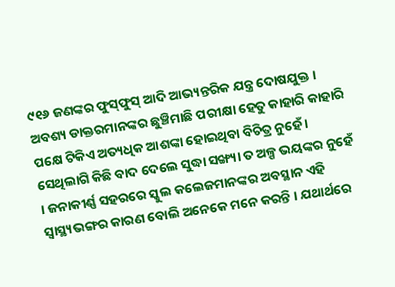୯୧୬ ଜଣଙ୍କର ଫୁସ୍‌ଫୁସ୍ ଆଦି ଆଭ୍ୟନ୍ତରିକ ଯନ୍ତ୍ର ଦୋଷଯୁକ୍ତ । ଅବଶ୍ୟ ଡାକ୍ତରମାନଙ୍କର ଛୁଞ୍ଚିମାଛି ପରୀକ୍ଷା ହେତୁ କାହାରି କାହାରି ପକ୍ଷେ ଟିକିଏ ଅତ୍ୟଧିକ ଆଶଙ୍କା ହୋଇଥିବା ବିଚିତ୍ର ନୁହେଁ । ସେଥିଲାଗି କିଛି ବାଦ ଦେଲେ ସୁଦ୍ଧା ସଙ୍ଖ୍ୟା ତ ଅଳ୍ପ ଭୟଙ୍କର ନୁହେଁ । ଜନାକୀର୍ଣ୍ଣ ସହରରେ ସ୍କୁଲ କଲେଜମାନଙ୍କର ଅବସ୍ଥାନ ଏହି ସ୍ୱାସ୍ଥ୍ୟଭଙ୍ଗର କାରଣ ବୋଲି ଅନେକେ ମନେ କରନ୍ତି । ଯଥାର୍ଥରେ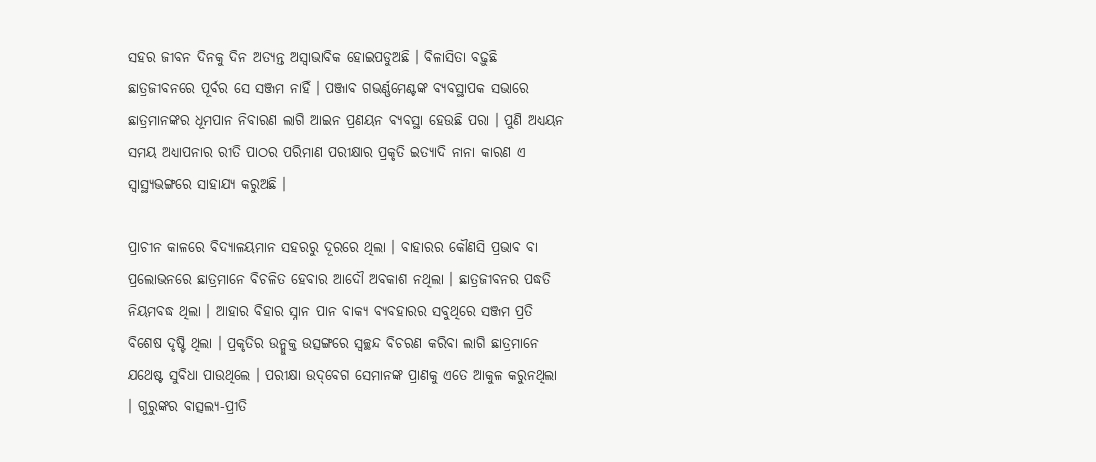ସହର ଜୀବନ ଦିନକୁ ଦିନ ଅତ୍ୟନ୍ତ ଅସ୍ୱାଭାବିକ ହୋଇପଡୁଅଛି । ବିଳାସିତା ବଢ଼ୁଛି ଛାତ୍ରଜୀବନରେ ପୂର୍ବର ସେ ସଞ୍ଜମ ନାହିଁ । ପଞ୍ଜାବ ଗଭର୍ଣ୍ଣମେଣ୍ଟଙ୍କ ବ୍ୟବସ୍ଥାପକ ସଭାରେ ଛାତ୍ରମାନଙ୍କର ଧୂମପାନ ନିବାରଣ ଲାଗି ଆଇନ ପ୍ରଣୟନ ବ୍ୟବସ୍ଥା ହେଉଛି ପରା । ପୁଣି ଅଧ୍ୟୟନ ସମୟ ଅଧ୍ୟାପନାର ରୀତି ପାଠର ପରିମାଣ ପରୀକ୍ଷାର ପ୍ରକୃତି ଇତ୍ୟାଦି ନାନା କାରଣ ଏ ସ୍ୱାସ୍ଥ୍ୟଭଙ୍ଗରେ ସାହାଯ୍ୟ କରୁଅଛି ।

ପ୍ରାଚୀନ କାଳରେ ବିଦ୍ୟାଳୟମାନ ସହରରୁ ଦୂରରେ ଥିଲା । ବାହାରର କୌଣସି ପ୍ରଭାବ ବା ପ୍ରଲୋଭନରେ ଛାତ୍ରମାନେ ବିଚଳିତ ହେବାର ଆଦୌ ଅବକାଶ ନଥିଲା । ଛାତ୍ରଜୀବନର ପଦ୍ଧତି ନିୟମବଦ୍ଧ ଥିଲା । ଆହାର ବିହାର ସ୍ନାନ ପାନ ବାକ୍ୟ ବ୍ୟବହାରର ସବୁଥିରେ ସଞ୍ଜମ ପ୍ରତି ବିଶେଷ ଦୃଷ୍ଟି ଥିଲା । ପ୍ରକୃତିର ଉନ୍ମୁକ୍ତ ଉତ୍ସଙ୍ଗରେ ସ୍ୱଚ୍ଛନ୍ଦ ବିଚରଣ କରିବା ଲାଗି ଛାତ୍ରମାନେ ଯଥେଷ୍ଟ ସୁବିଧା ପାଉଥିଲେ । ପରୀକ୍ଷା ଉଦ୍‌ବେଗ ସେମାନଙ୍କ ପ୍ରାଣକୁ ଏତେ ଆକୁଳ କରୁନଥିଲା । ଗୁରୁଙ୍କର ବାତ୍ସଲ୍ୟ-ପ୍ରୀତି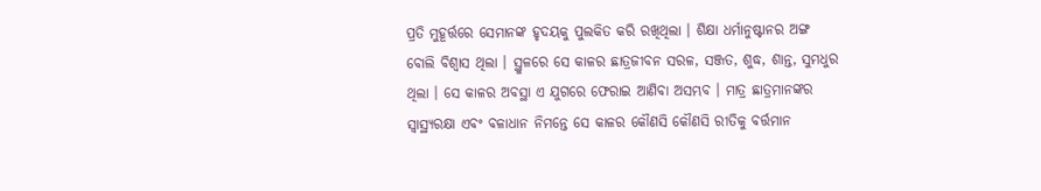ପ୍ରତି ମୁହୂର୍ତ୍ତରେ ସେମାନଙ୍କ ହୃଦୟକୁ ପୁଲକିତ କରି ରଖିଥିଲା । ଶିକ୍ଷା ଧର୍ମାନୁଷ୍ଟାନର ଅଙ୍ଗ ବୋଲି ବିଶ୍ୱାସ ଥିଲା । ସ୍ଥୁଳରେ ସେ କାଳର ଛାତ୍ରଜୀବନ ସରଳ, ସଞ୍ଜତ, ଶୁଦ୍ଧ, ଶାନ୍ତ, ସୁମଧୁର ଥିଲା । ସେ କାଳର ଅବସ୍ଥା ଏ ଯୁଗରେ ଫେରାଇ ଆଣିବା ଅସମ୍ଭବ । ମାତ୍ର ଛାତ୍ରମାନଙ୍କର ସ୍ୱାସ୍ଥ୍ୟରକ୍ଷା ଏବ‌ଂ ବଳାଧାନ ନିମନ୍ତେ ସେ କାଳର କୌଣସି କୌଣସି ରୀତିକୁ ବର୍ତ୍ତମାନ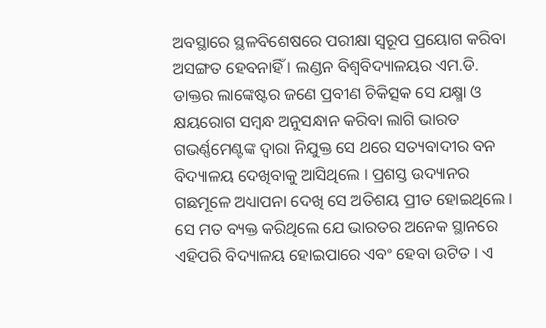ଅବସ୍ଥାରେ ସ୍ଥଳବିଶେଷରେ ପରୀକ୍ଷା ସ୍ୱରୂପ ପ୍ରୟୋଗ କରିବା ଅସଙ୍ଗତ ହେବନାହିଁ । ଲଣ୍ଡନ ବିଶ୍ୱବିଦ୍ୟାଳୟର ଏମ.ଡି. ଡାକ୍ତର ଲାଙ୍କେଷ୍ଟର ଜଣେ ପ୍ରବୀଣ ଚିକିତ୍ସକ ସେ ଯକ୍ଷ୍ମା ଓ କ୍ଷୟରୋଗ ସମ୍ୱନ୍ଧ ଅନୁସନ୍ଧାନ କରିବା ଲାଗି ଭାରତ ଗଭର୍ଣ୍ଣମେଣ୍ଟଙ୍କ ଦ୍ୱାରା ନିଯୁକ୍ତ ସେ ଥରେ ସତ୍ୟବାଦୀର ବନ ବିଦ୍ୟାଳୟ ଦେଖିବାକୁ ଆସିଥିଲେ । ପ୍ରଶସ୍ତ ଉଦ୍ୟାନର ଗଛମୂଳେ ଅଧ୍ୟାପନା ଦେଖି ସେ ଅତିଶୟ ପ୍ରୀତ ହୋଇଥିଲେ । ସେ ମତ ବ୍ୟକ୍ତ କରିଥିଲେ ଯେ ଭାରତର ଅନେକ ସ୍ଥାନରେ ଏହିପରି ବିଦ୍ୟାଳୟ ହୋଇପାରେ ଏବଂ ହେବା ଉଟିତ । ଏ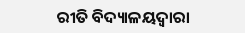ରୀତି ବିଦ୍ୟାଳୟଦ୍ୱାରା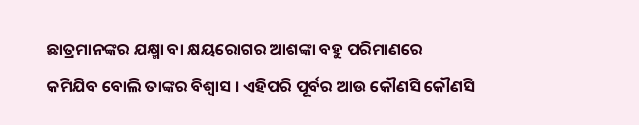ଛାତ୍ରମାନଙ୍କର ଯକ୍ଷ୍ମା ବା କ୍ଷୟରୋଗର ଆଶଙ୍କା ବହୁ ପରିମାଣରେ କମିଯିବ ବୋଲି ତାଙ୍କର ବିଶ୍ୱାସ । ଏହିପରି ପୂର୍ବର ଆଉ କୌଣସି କୌଣସି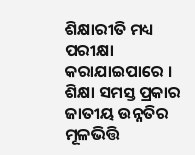ଶିକ୍ଷାରୀତି ମଧ୍ୟ ପରୀକ୍ଷା କରାଯାଇପାରେ । ଶିକ୍ଷା ସମସ୍ତ ପ୍ରକାର ଜାତୀୟ ଉନ୍ନତିର ମୂଳଭିତ୍ତି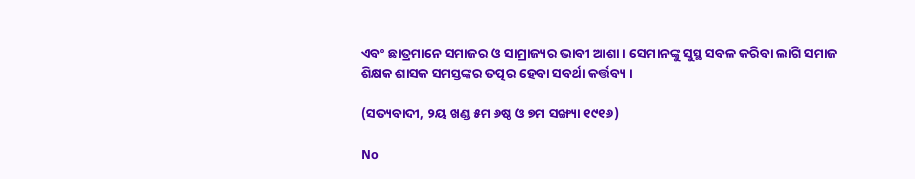ଏବଂ ଛାତ୍ରମାନେ ସମାଜର ଓ ସାମ୍ରାଜ୍ୟର ଭାବୀ ଆଶା । ସେମାନଙ୍କୁ ସୁସ୍ଥ ସବଳ କରିବା ଲାଗି ସମାଜ ଶିକ୍ଷକ ଶାସକ ସମସ୍ତଙ୍କର ତତ୍ପର ହେବା ସବର୍ଥା କର୍ତ୍ତବ୍ୟ ।

(ସତ୍ୟବାଦୀ, ୨ୟ ଖଣ୍ଡ ୫ମ ୬ଷ୍ଠ ଓ ୭ମ ସଙ୍ଖ୍ୟା ୧୯୧୬)

No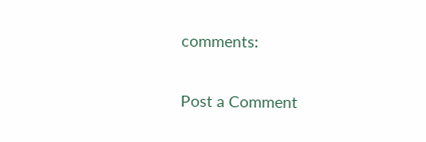comments:

Post a Comment